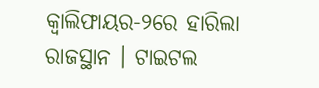କ୍ୱାଲିଫାୟର-୨ରେ ହାରିଲା ରାଜସ୍ଥାନ । ଟାଇଟଲ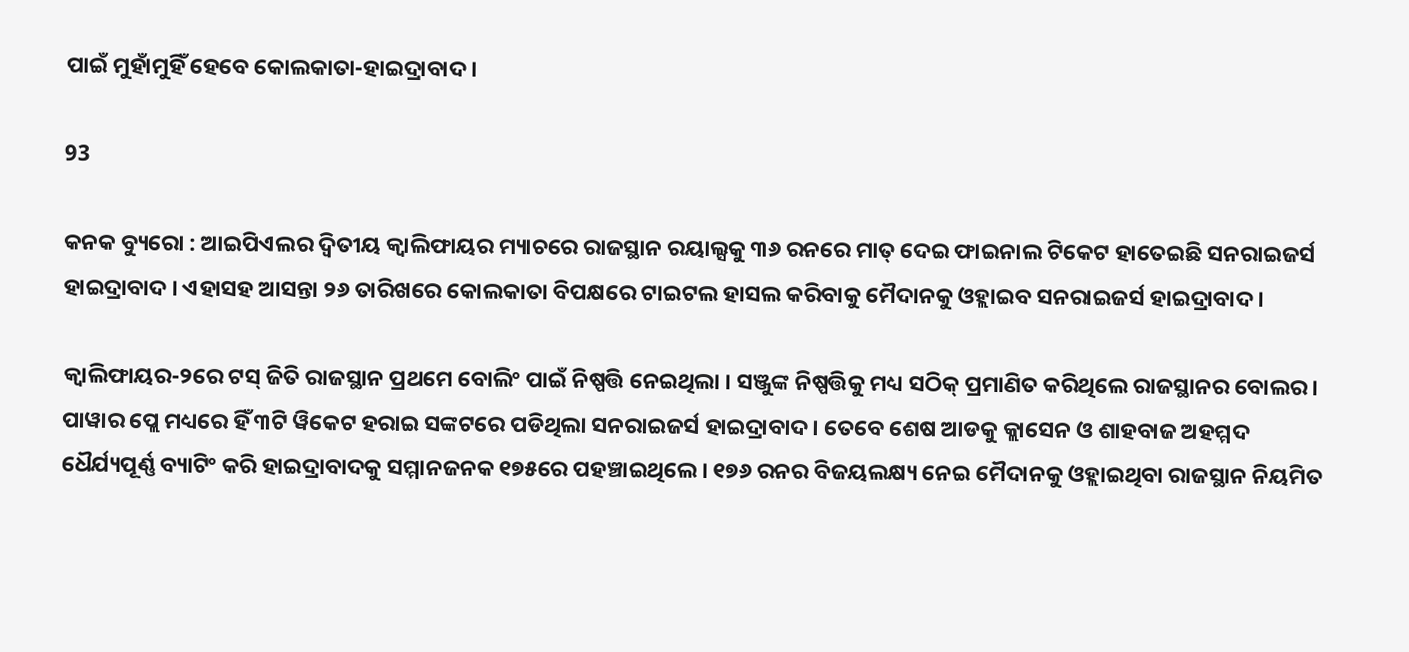ପାଇଁ ମୁହାଁମୁହିଁ ହେବେ କୋଲକାତା-ହାଇଦ୍ରାବାଦ ।

93

କନକ ବ୍ୟୁରୋ : ଆଇପିଏଲର ଦ୍ୱିତୀୟ କ୍ୱାଲିଫାୟର ମ୍ୟାଚରେ ରାଜସ୍ଥାନ ରୟାଲ୍ସକୁ ୩୬ ରନରେ ମାତ୍ ଦେଇ ଫାଇନାଲ ଟିକେଟ ହାତେଇଛି ସନରାଇଜର୍ସ ହାଇଦ୍ରାବାଦ । ଏହାସହ ଆସନ୍ତା ୨୬ ତାରିଖରେ କୋଲକାତା ବିପକ୍ଷରେ ଟାଇଟଲ ହାସଲ କରିବାକୁ ମୈଦାନକୁ ଓହ୍ଲାଇବ ସନରାଇଜର୍ସ ହାଇଦ୍ରାବାଦ ।

କ୍ୱାଲିଫାୟର-୨ରେ ଟସ୍ ଜିତି ରାଜସ୍ଥାନ ପ୍ରଥମେ ବୋଲିଂ ପାଇଁ ନିଷ୍ପତ୍ତି ନେଇଥିଲା । ସଞ୍ଜୁଙ୍କ ନିଷ୍ପତ୍ତିକୁ ମଧ୍ୟ ସଠିକ୍ ପ୍ରମାଣିତ କରିଥିଲେ ରାଜସ୍ଥାନର ବୋଲର । ପାୱାର ପ୍ଲେ ମଧ୍ୟରେ ହିଁ ୩ଟି ୱିକେଟ ହରାଇ ସଙ୍କଟରେ ପଡିଥିଲା ସନରାଇଜର୍ସ ହାଇଦ୍ରାବାଦ । ତେବେ ଶେଷ ଆଡକୁ କ୍ଲାସେନ ଓ ଶାହବାଜ ଅହମ୍ମଦ ଧୈର୍ଯ୍ୟପୂର୍ଣ୍ଣ ବ୍ୟାଟିଂ କରି ହାଇଦ୍ରାବାଦକୁ ସମ୍ମାନଜନକ ୧୭୫ରେ ପହଞ୍ଚାଇଥିଲେ । ୧୭୬ ରନର ବିଜୟଲକ୍ଷ୍ୟ ନେଇ ମୈଦାନକୁ ଓହ୍ଲାଇଥିବା ରାଜସ୍ଥାନ ନିୟମିତ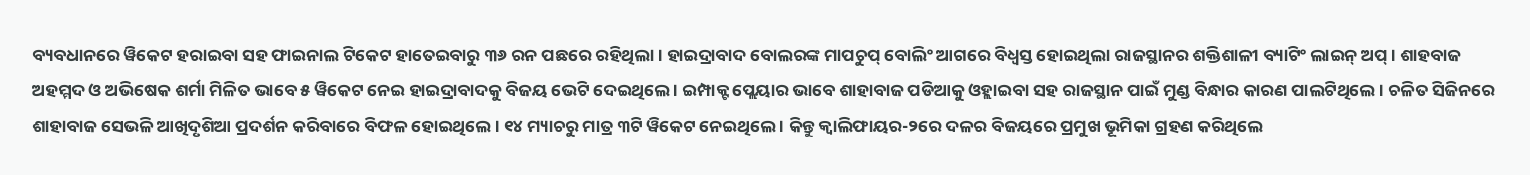ବ୍ୟବଧାନରେ ୱିକେଟ ହରାଇବା ସହ ଫାଇନାଲ ଟିକେଟ ହାତେଇବାରୁ ୩୬ ରନ ପଛରେ ରହିଥିଲା । ହାଇଦ୍ରାବାଦ ବୋଲରଙ୍କ ମାପଚୁପ୍ ବୋଲିଂ ଆଗରେ ବିଧ୍ୱସ୍ତ ହୋଇଥିଲା ରାଜସ୍ଥାନର ଶକ୍ତିଶାଳୀ ବ୍ୟାଟିଂ ଲାଇନ୍ ଅପ୍ । ଶାହବାଜ ଅହମ୍ମଦ ଓ ଅଭିଷେକ ଶର୍ମା ମିଳିତ ଭାବେ ୫ ୱିକେଟ ନେଇ ହାଇଦ୍ରାବାଦକୁ ବିଜୟ ଭେଟି ଦେଇଥିଲେ । ଇମ୍ପାକ୍ଟ ପ୍ଲେୟାର ଭାବେ ଶାହାବାଜ ପଡିଆକୁ ଓହ୍ଲାଇବା ସହ ରାଜସ୍ଥାନ ପାଇଁ ମୁଣ୍ଡ ବିନ୍ଧାର କାରଣ ପାଲଟିଥିଲେ । ଚଳିତ ସିଜିନରେ ଶାହାବାଜ ସେଭଳି ଆଖିଦୃଶିଆ ପ୍ରଦର୍ଶନ କରିବାରେ ବିଫଳ ହୋଇଥିଲେ । ୧୪ ମ୍ୟାଚରୁ ମାତ୍ର ୩ଟି ୱିକେଟ ନେଇଥିଲେ । କିନ୍ତୁ କ୍ୱାଲିଫାୟର-୨ରେ ଦଳର ବିଜୟରେ ପ୍ରମୁଖ ଭୂମିକା ଗ୍ରହଣ କରିଥିଲେ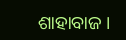ଶାହାବାଜ ।